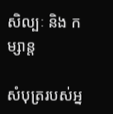សិល្បៈ និង កម្សាន្ត

សំបុត្ររបស់អ្ន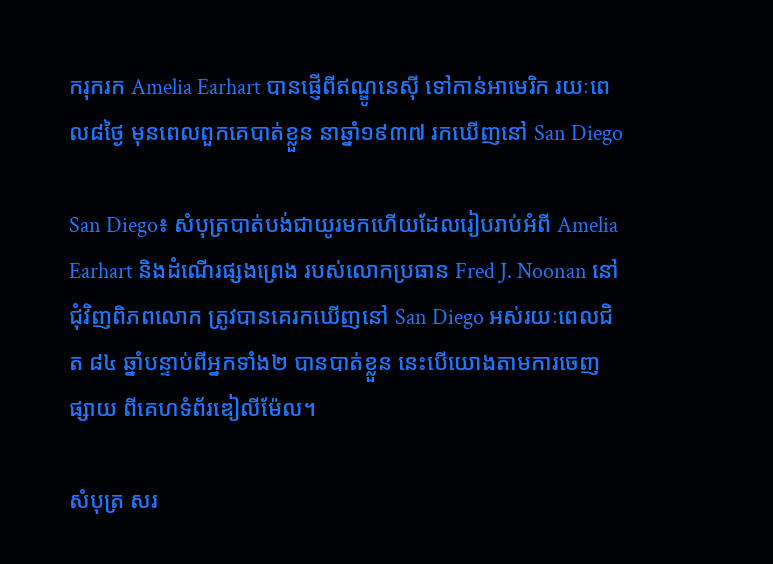ករុករក Amelia Earhart បានផ្ញើពីឥណ្ឌូនេស៊ី ទៅកាន់អាមេរិក រយៈពេល៨ថ្ងៃ មុនពេលពួកគេបាត់ខ្លួន នាឆ្នាំ១៩៣៧ រកឃើញនៅ San Diego

San Diego៖ សំបុត្របាត់បង់ជាយូរមកហើយដែលរៀបរាប់អំពី Amelia Earhart និងដំណើរផ្សងព្រេង របស់លោកប្រធាន Fred J. Noonan នៅជុំវិញពិភពលោក ត្រូវបានគេរកឃើញនៅ San Diego អស់រយៈពេលជិត ៨៤ ឆ្នាំបន្ទាប់ពីអ្នកទាំង២ បានបាត់ខ្លួន នេះបើយោងតាមការចេញផ្សាយ ពីគេហទំព័រឌៀលីម៉ែល។

សំបុត្រ សរ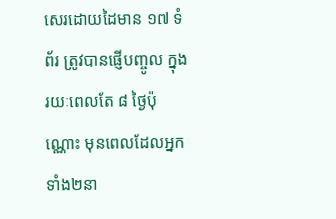សេរដោយដៃមាន ១៧ ទំព័រ ត្រូវបានផ្ញើបញ្ចូល ក្នុងរយៈពេលតែ ៨ ថ្ងៃប៉ុណ្ណោះ មុនពេលដែលអ្នកទាំង២នា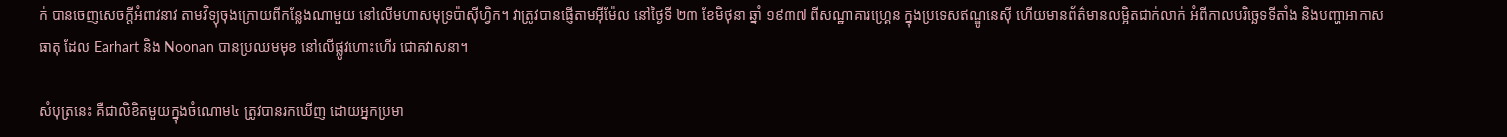ក់ បានចេញសេចក្តីអំពាវនាវ តាមវិទ្យុចុងក្រោយពីកន្លែងណាមួយ នៅលើមហាសមុទ្រប៉ាស៊ីហ្វិក។ វាត្រូវបានផ្ញើតាមអ៊ីម៉ែល នៅថ្ងៃទី ២៣ ខែមិថុនា ឆ្នាំ ១៩៣៧ ពីសណ្ឋាគារហ្គ្រេន ក្នុងប្រទេសឥណ្ឌូនេស៊ី ហើយមានព័ត៌មានលម្អិតជាក់លាក់ អំពីកាលបរិច្ឆេទទីតាំង និងបញ្ហាអាកាសធាតុ ដែល Earhart និង Noonan បានប្រឈមមុខ នៅលើផ្លូវហោះហើរ ជោគវាសនា។

សំបុត្រនេះ គឺជាលិខិតមួយក្នុងចំណោម៤ ត្រូវបានរកឃើញ ដោយអ្នកប្រមា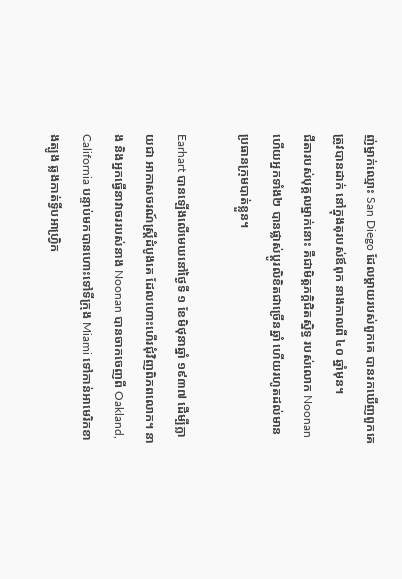ញ់ម្នាក់ឈ្មោះ San Diego ដែលម្តាយរបស់ពួកគេ បានរកឃើញពួកគេត្រូវបានដាក់ នៅក្នុងតុរបស់ឪពុក នាងកាលពី ៤០ ឆ្នាំមុន។
ជីតារបស់បុគ្គលម្នាក់នោះ គឺជាមិត្តភក្តិជិតស្និទ្ធ របស់លោក Noonan ហើយអ្នកទាំង២ បានផ្លាស់ប្តូរលិខិតជាច្រើនឆ្នាំ ហើយរហូតដល់មាន ប្រធានក្រុមបាត់ខ្លួន។

Earhart បានឡើងលើមេឃនៅថ្ងៃទី ១ ខែមិថុនាឆ្នាំ ១៩៣៧ ដើម្បីក្លាយជា អាកាសចរណ៍ស្ត្រីដំបូងគេ ដែលហោះហើរជុំវិញពិភពលោក។ នាង និងអ្នកធ្វើនាវាចររបស់នាង Noonan បានចាកចេញពី Oakland, California បន្ទាប់មកបានហោះទៅទីក្រុង Miami ទៅកាន់អាមេរិកខាងត្បូង ឆ្លងកាត់ទ្វីបអាហ្រ្វិក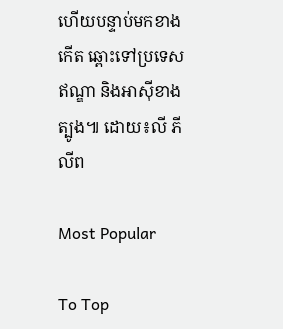ហើយបន្ទាប់មកខាងកើត ឆ្ពោះទៅប្រទេសឥណ្ឌា និងអាស៊ីខាងត្បូង៕ ដោយ៖លី ភីលីព

Most Popular

To Top